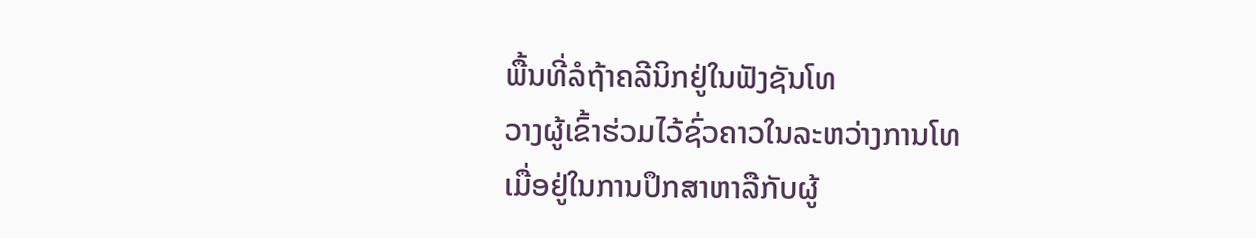ພື້ນທີ່ລໍຖ້າຄລີນິກຢູ່ໃນຟັງຊັນໂທ
ວາງຜູ້ເຂົ້າຮ່ວມໄວ້ຊົ່ວຄາວໃນລະຫວ່າງການໂທ
ເມື່ອຢູ່ໃນການປຶກສາຫາລືກັບຜູ້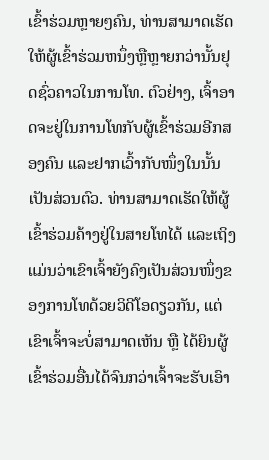ເຂົ້າຮ່ວມຫຼາຍໆຄົນ, ທ່ານສາມາດເຮັດໃຫ້ຜູ້ເຂົ້າຮ່ວມຫນຶ່ງຫຼືຫຼາຍກວ່ານັ້ນຢຸດຊົ່ວຄາວໃນການໂທ. ຕົວຢ່າງ, ເຈົ້າອາດຈະຢູ່ໃນການໂທກັບຜູ້ເຂົ້າຮ່ວມອີກສອງຄົນ ແລະຢາກເວົ້າກັບໜຶ່ງໃນນັ້ນເປັນສ່ວນຕົວ. ທ່ານສາມາດເຮັດໃຫ້ຜູ້ເຂົ້າຮ່ວມຄ້າງຢູ່ໃນສາຍໂທໄດ້ ແລະເຖິງແມ່ນວ່າເຂົາເຈົ້າຍັງຄົງເປັນສ່ວນໜຶ່ງຂອງການໂທດ້ວຍວິດີໂອດຽວກັນ, ແຕ່ເຂົາເຈົ້າຈະບໍ່ສາມາດເຫັນ ຫຼື ໄດ້ຍິນຜູ້ເຂົ້າຮ່ວມອື່ນໄດ້ຈົນກວ່າເຈົ້າຈະຮັບເອົາ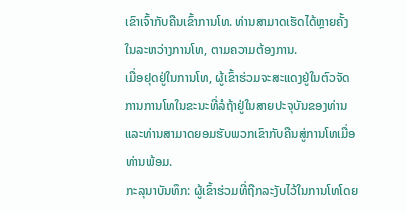ເຂົາເຈົ້າກັບຄືນເຂົ້າການໂທ. ທ່ານສາມາດເຮັດໄດ້ຫຼາຍຄັ້ງໃນລະຫວ່າງການໂທ, ຕາມຄວາມຕ້ອງການ.
ເມື່ອຢຸດຢູ່ໃນການໂທ, ຜູ້ເຂົ້າຮ່ວມຈະສະແດງຢູ່ໃນຕົວຈັດການການໂທໃນຂະນະທີ່ລໍຖ້າຢູ່ໃນສາຍປະຈຸບັນຂອງທ່ານແລະທ່ານສາມາດຍອມຮັບພວກເຂົາກັບຄືນສູ່ການໂທເມື່ອທ່ານພ້ອມ.
ກະລຸນາບັນທຶກ: ຜູ້ເຂົ້າຮ່ວມທີ່ຖືກລະງັບໄວ້ໃນການໂທໂດຍ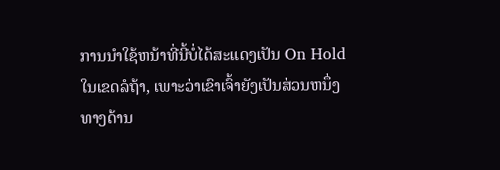ການນໍາໃຊ້ຫນ້າທີ່ນີ້ບໍ່ໄດ້ສະແດງເປັນ On Hold ໃນເຂດລໍຖ້າ, ເພາະວ່າເຂົາເຈົ້າຍັງເປັນສ່ວນຫນຶ່ງທາງດ້ານ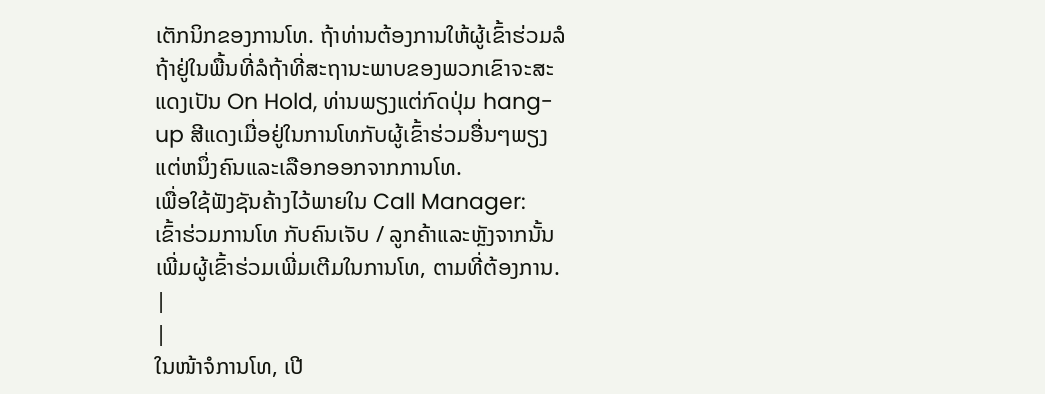ເຕັກນິກຂອງການໂທ. ຖ້າທ່ານຕ້ອງການໃຫ້ຜູ້ເຂົ້າຮ່ວມລໍຖ້າຢູ່ໃນພື້ນທີ່ລໍຖ້າທີ່ສະຖານະພາບຂອງພວກເຂົາຈະສະແດງເປັນ On Hold, ທ່ານພຽງແຕ່ກົດປຸ່ມ hang-up ສີແດງເມື່ອຢູ່ໃນການໂທກັບຜູ້ເຂົ້າຮ່ວມອື່ນໆພຽງແຕ່ຫນຶ່ງຄົນແລະເລືອກອອກຈາກການໂທ.
ເພື່ອໃຊ້ຟັງຊັນຄ້າງໄວ້ພາຍໃນ Call Manager:
ເຂົ້າຮ່ວມການໂທ ກັບຄົນເຈັບ / ລູກຄ້າແລະຫຼັງຈາກນັ້ນເພີ່ມຜູ້ເຂົ້າຮ່ວມເພີ່ມເຕີມໃນການໂທ, ຕາມທີ່ຕ້ອງການ. |
|
ໃນໜ້າຈໍການໂທ, ເປີ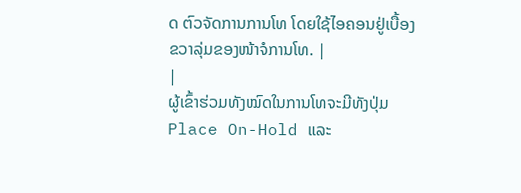ດ ຕົວຈັດການການໂທ ໂດຍໃຊ້ໄອຄອນຢູ່ເບື້ອງຂວາລຸ່ມຂອງໜ້າຈໍການໂທ. |
|
ຜູ້ເຂົ້າຮ່ວມທັງໝົດໃນການໂທຈະມີທັງປຸ່ມ Place On-Hold ແລະ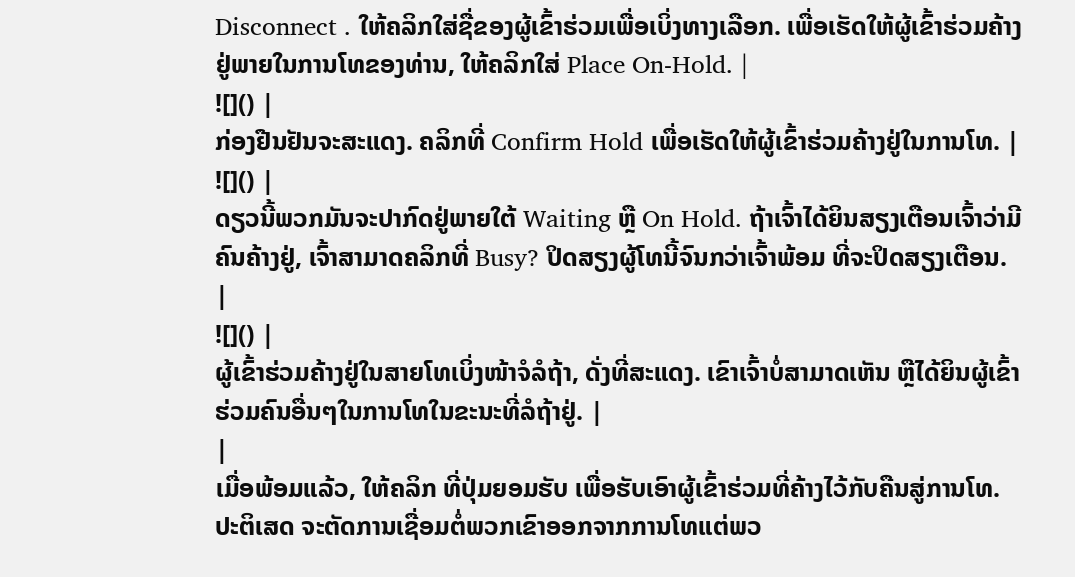Disconnect . ໃຫ້ຄລິກໃສ່ຊື່ຂອງຜູ້ເຂົ້າຮ່ວມເພື່ອເບິ່ງທາງເລືອກ. ເພື່ອເຮັດໃຫ້ຜູ້ເຂົ້າຮ່ວມຄ້າງຢູ່ພາຍໃນການໂທຂອງທ່ານ, ໃຫ້ຄລິກໃສ່ Place On-Hold. |
![]() |
ກ່ອງຢືນຢັນຈະສະແດງ. ຄລິກທີ່ Confirm Hold ເພື່ອເຮັດໃຫ້ຜູ້ເຂົ້າຮ່ວມຄ້າງຢູ່ໃນການໂທ. |
![]() |
ດຽວນີ້ພວກມັນຈະປາກົດຢູ່ພາຍໃຕ້ Waiting ຫຼື On Hold. ຖ້າເຈົ້າໄດ້ຍິນສຽງເຕືອນເຈົ້າວ່າມີຄົນຄ້າງຢູ່, ເຈົ້າສາມາດຄລິກທີ່ Busy? ປິດສຽງຜູ້ໂທນີ້ຈົນກວ່າເຈົ້າພ້ອມ ທີ່ຈະປິດສຽງເຕືອນ. |
![]() |
ຜູ້ເຂົ້າຮ່ວມຄ້າງຢູ່ໃນສາຍໂທເບິ່ງໜ້າຈໍລໍຖ້າ, ດັ່ງທີ່ສະແດງ. ເຂົາເຈົ້າບໍ່ສາມາດເຫັນ ຫຼືໄດ້ຍິນຜູ້ເຂົ້າຮ່ວມຄົນອື່ນໆໃນການໂທໃນຂະນະທີ່ລໍຖ້າຢູ່. |
|
ເມື່ອພ້ອມແລ້ວ, ໃຫ້ຄລິກ ທີ່ປຸ່ມຍອມຮັບ ເພື່ອຮັບເອົາຜູ້ເຂົ້າຮ່ວມທີ່ຄ້າງໄວ້ກັບຄືນສູ່ການໂທ. ປະຕິເສດ ຈະຕັດການເຊື່ອມຕໍ່ພວກເຂົາອອກຈາກການໂທແຕ່ພວ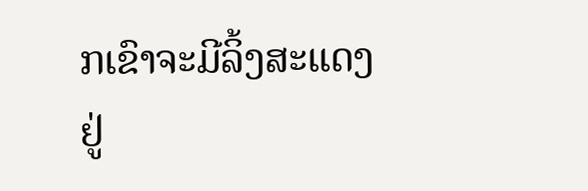ກເຂົາຈະມີລິ້ງສະແດງຢູ່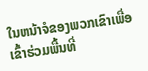ໃນຫນ້າຈໍຂອງພວກເຂົາເພື່ອເຂົ້າຮ່ວມພື້ນທີ່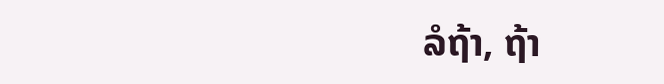ລໍຖ້າ, ຖ້າ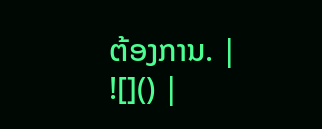ຕ້ອງການ. |
![]() |